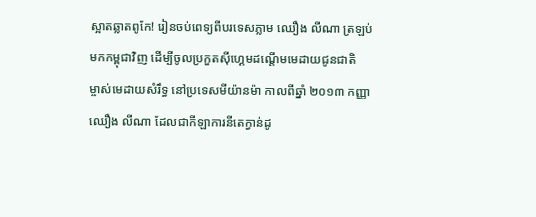ស្អាតឆ្លាតពូកែ! រៀនចប់ពេទ្យពីបរទេសភ្លាម ឈឿង លីណា ត្រឡប់មកកម្ពុជាវិញ ដើម្បីចូលប្រកួតស៊ីហ្គេមដណ្ដើមមេដាយជូនជាតិ
ម្ចាស់មេដាយសំរឹទ្ធ នៅប្រទេសមីយ៉ានម៉ា កាលពីឆ្នាំ ២០១៣ កញ្ញា ឈឿង លីណា ដែលជាកីឡាការនីតេក្វាន់ដូ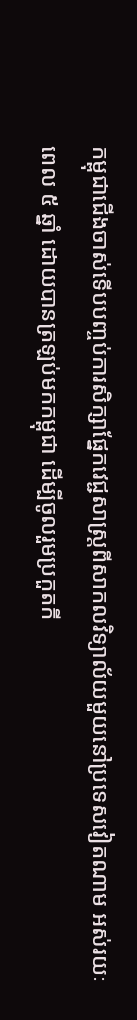កម្ពុជាជើងចាស់ទើបបញ្ចប់ការសិក្សាផ្នែកវេជ្ជសាស្រ្តពីសាកលវិទ្យាល័យមួយនៅប្រទេសវៀតណាម អស់រយៈពេល ៥ ឆ្នាំ ដោយបានត្រឡប់មកកម្ពុជា ដើម្បីចូលរួមប្រកួតកី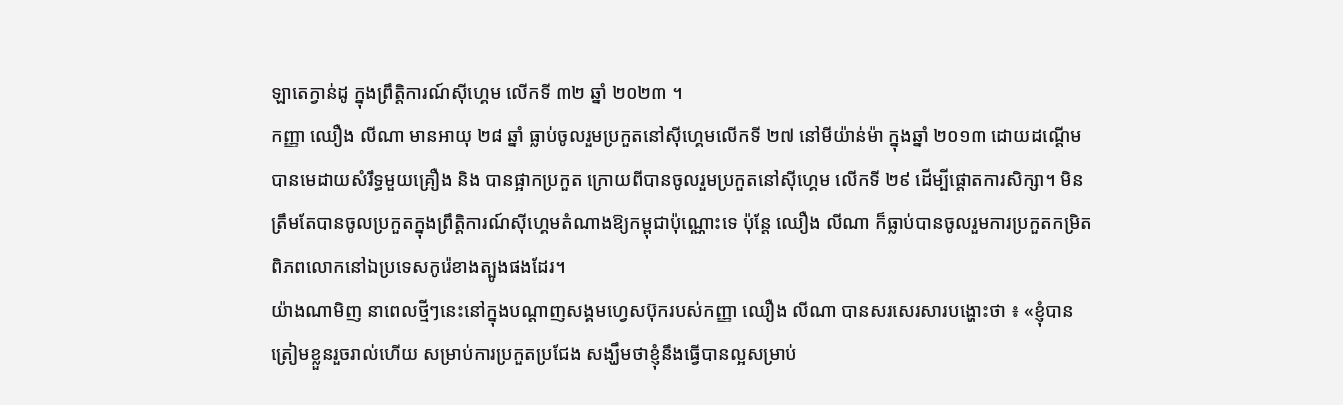ឡាតេក្វាន់ដូ ក្នុងព្រឹត្តិការណ៍ស៊ីហ្គេម លើកទី ៣២ ឆ្នាំ ២០២៣ ។
កញ្ញា ឈឿង លីណា មានអាយុ ២៨ ឆ្នាំ ធ្លាប់ចូលរួមប្រកួតនៅស៊ីហ្គេមលើកទី ២៧ នៅមីយ៉ាន់ម៉ា ក្នុងឆ្នាំ ២០១៣ ដោយដណ្ដើមបានមេដាយសំរឹទ្ធមួយគ្រឿង និង បានផ្អាកប្រកួត ក្រោយពីបានចូលរួមប្រកួតនៅស៊ីហ្គេម លើកទី ២៩ ដើម្បីផ្ដោតការសិក្សា។ មិនត្រឹមតែបានចូលប្រកួតក្នុងព្រឹត្តិការណ៍ស៊ីហ្គេមតំណាងឱ្យកម្ពុជាប៉ុណ្ណោះទេ ប៉ុន្តែ ឈឿង លីណា ក៏ធ្លាប់បានចូលរួមការប្រកួតកម្រិតពិភពលោកនៅឯប្រទេសកូរ៉េខាងត្បូងផងដែរ។
យ៉ាងណាមិញ នាពេលថ្មីៗនេះនៅក្នុងបណ្ដាញសង្គមហ្វេសប៊ុករបស់កញ្ញា ឈឿង លីណា បានសរសេរសារបង្ហោះថា ៖ «ខ្ញុំបានត្រៀមខ្លួនរួចរាល់ហើយ សម្រាប់ការប្រកួតប្រជែង សង្ឃឹមថាខ្ញុំនឹងធ្វើបានល្អសម្រាប់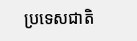ប្រទេសជាតិ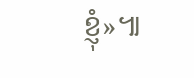ខ្ញុំ»៕